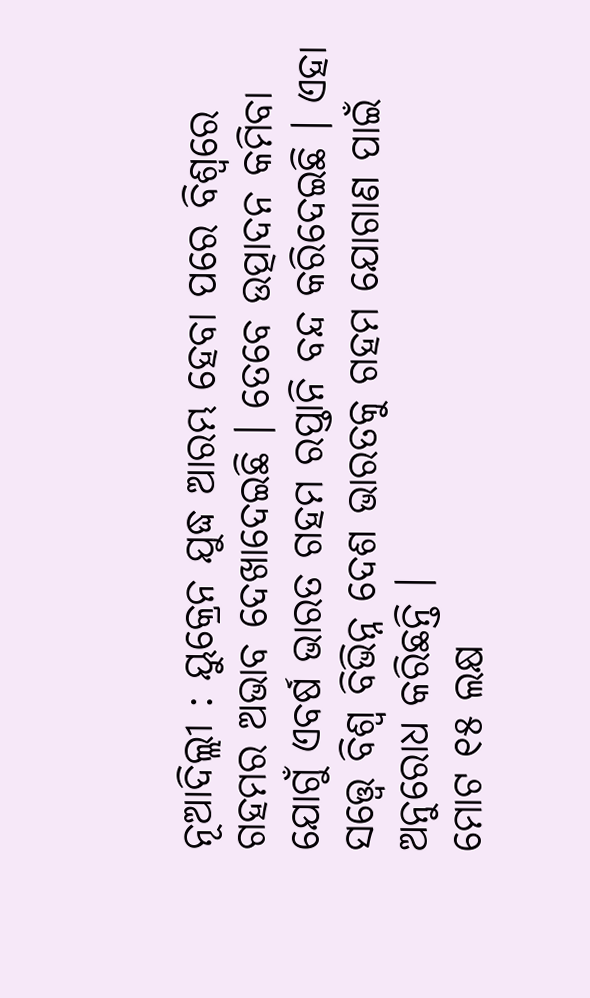ନୂଆଦିଲ୍ଲୀ : ୟୁକ୍ରେନ ଯୁଦ୍ଧ ଆରମ୍ଭ ହେବା ପରେ ବିଶ୍ବରେ ଗହମର ଅଭାବ ଦେଖାଦେଇଛି । ତେବେ ଉତ୍ପାଦନ କମିବା ଯୋଗୁଁ ଏବର୍ଷ ଭାରତ ଗହମ ରପ୍ତାନି ବନ୍ଦ କରିଦେଇଛି । ଏହା ସତ୍ତ୍ବେ ବିଶ୍ବ ବିଭିନ୍ନ ଦେଶ ଭାରତକୁ ଗହମ ଯୋଗାଣ ପାଇଁ ଅନୁରୋଧ କରିଛନ୍ତି ।
ମୋଟ ୧୫ ଲକ୍ଷ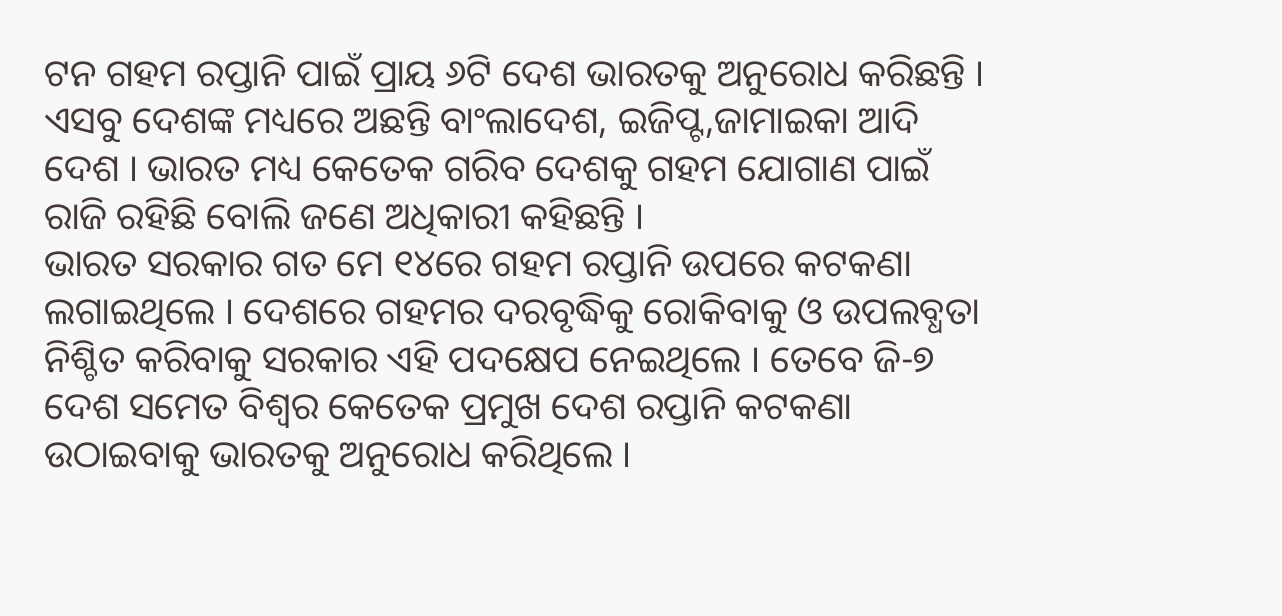ଟନ ଗହମ ରପ୍ତାନି ପାଇଁ ପ୍ରାୟ ୬ଟି ଦେଶ ଭାରତକୁ ଅନୁରୋଧ କରିଛନ୍ତି । ଏସବୁ ଦେଶଙ୍କ ମଧ୍ୟରେ ଅଛନ୍ତି ବାଂଲାଦେଶ, ଇଜିପ୍ଟ,ଜାମାଇକା ଆଦି ଦେଶ । ଭାରତ ମଧ୍ୟ କେତେକ ଗରିବ ଦେଶକୁ ଗହମ ଯୋଗାଣ ପାଇଁ ରାଜି ରହିଛି ବୋଲି ଜଣେ ଅଧିକାରୀ କହିଛନ୍ତି ।
ଭାରତ ସରକାର ଗତ ମେ ୧୪ରେ ଗହମ ରପ୍ତାନି ଉପରେ କଟକଣା ଲଗାଇଥିଲେ । ଦେଶରେ ଗହମର ଦରବୃଦ୍ଧିକୁ ରୋକିବାକୁ ଓ ଉପଲବ୍ଧତା ନିଶ୍ଚିତ କରିବାକୁ ସରକାର ଏହି ପଦକ୍ଷେପ ନେଇଥିଲେ । ତେବେ ଜି-୭ ଦେଶ ସମେତ ବିଶ୍ବର କେତେକ ପ୍ରମୁଖ ଦେଶ ରପ୍ତାନି କଟକଣା ଉଠାଇବାକୁ ଭାରତକୁ ଅନୁରୋଧ କରିଥିଲେ ।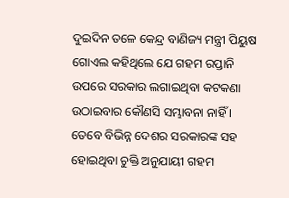ଦୁଇଦିନ ତଳେ କେନ୍ଦ୍ର ବାଣିଜ୍ୟ ମନ୍ତ୍ରୀ ପିୟୁଷ ଗୋଏଲ କହିଥିଲେ ଯେ ଗହମ ରପ୍ତାନି ଉପରେ ସରକାର ଲଗାଇଥିବା କଟକଣା ଉଠାଇବାର କୌଣସି ସମ୍ଭାବନା ନାହିଁ । ତେବେ ବିଭିନ୍ନ ଦେଶର ସରକାରଙ୍କ ସହ ହୋଇଥିବା ଚୁକ୍ତି ଅନୁଯାୟୀ ଗହମ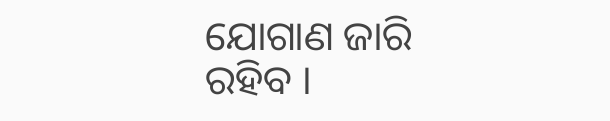ଯୋଗାଣ ଜାରି ରହିବ ।